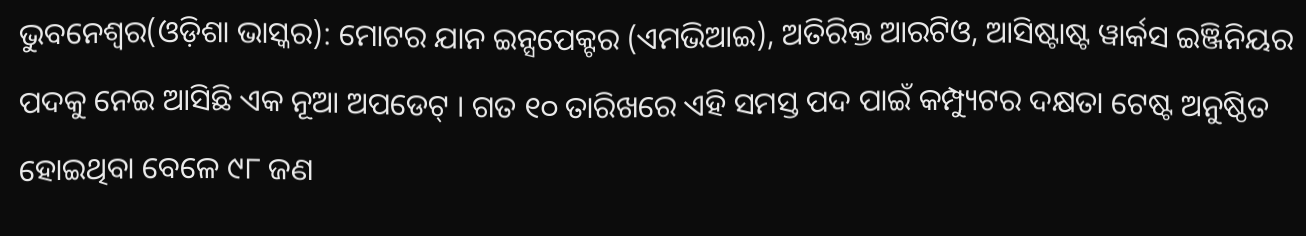ଭୁବନେଶ୍ୱର(ଓଡ଼ିଶା ଭାସ୍କର): ମୋଟର ଯାନ ଇନ୍ସପେକ୍ଟର (ଏମଭିଆଇ), ଅତିରିକ୍ତ ଆରଟିଓ, ଆସିଷ୍ଟାଷ୍ଟ ୱାର୍କସ ଇଞ୍ଜିନିୟର ପଦକୁ ନେଇ ଆସିଛି ଏକ ନୂଆ ଅପଡେଟ୍ । ଗତ ୧୦ ତାରିଖରେ ଏହି ସମସ୍ତ ପଦ ପାଇଁ କମ୍ପ୍ୟୁଟର ଦକ୍ଷତା ଟେଷ୍ଟ ଅନୁଷ୍ଠିତ ହୋଇଥିବା ବେଳେ ୯୮ ଜଣ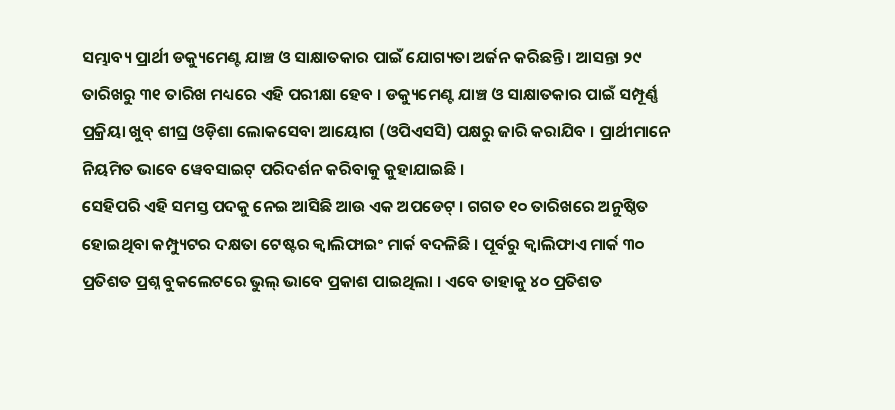ସମ୍ଭାବ୍ୟ ପ୍ରାର୍ଥୀ ଡକ୍ୟୁମେଣ୍ଟ ଯାଞ୍ଚ ଓ ସାକ୍ଷାତକାର ପାଇଁ ଯୋଗ୍ୟତା ଅର୍ଜନ କରିଛନ୍ତି । ଆସନ୍ତା ୨୯ ତାରିଖରୁ ୩୧ ତାରିଖ ମଧ୍ୟରେ ଏହି ପରୀକ୍ଷା ହେବ । ଡକ୍ୟୁମେଣ୍ଟ ଯାଞ୍ଚ ଓ ସାକ୍ଷାତକାର ପାଇଁ ସମ୍ପୂର୍ଣ୍ଣ ପ୍ରକ୍ରିୟା ଖୁବ୍ ଶୀଘ୍ର ଓଡ଼ିଶା ଲୋକସେବା ଆୟୋଗ (ଓପିଏସସି) ପକ୍ଷରୁ ଜାରି କରାଯିବ । ପ୍ରାର୍ଥୀମାନେ ନିୟମିତ ଭାବେ ୱେବସାଇଟ୍ ପରିଦର୍ଶନ କରିବାକୁ କୁହାଯାଇଛି ।
ସେହିପରି ଏହି ସମସ୍ତ ପଦକୁ ନେଇ ଆସିଛି ଆଉ ଏକ ଅପଡେଟ୍ । ଗଗତ ୧୦ ତାରିଖରେ ଅନୁଷ୍ଠିତ ହୋଇଥିବା କମ୍ପ୍ୟୁଟର ଦକ୍ଷତା ଟେଷ୍ଟର କ୍ୱାଲିଫାଇଂ ମାର୍କ ବଦଳିଛି । ପୂର୍ବରୁ କ୍ୱାଲିଫାଏ ମାର୍କ ୩୦ ପ୍ରତିଶତ ପ୍ରଶ୍ନ ବୁକଲେଟରେ ଭୁଲ୍ ଭାବେ ପ୍ରକାଶ ପାଇଥିଲା । ଏବେ ତାହାକୁ ୪୦ ପ୍ରତିଶତ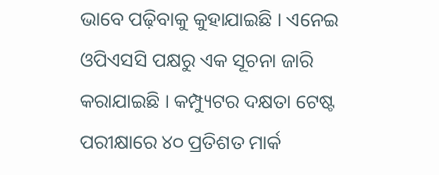ଭାବେ ପଢ଼ିବାକୁ କୁହାଯାଇଛି । ଏନେଇ ଓପିଏସସି ପକ୍ଷରୁ ଏକ ସୂଚନା ଜାରି କରାଯାଇଛି । କମ୍ପ୍ୟୁଟର ଦକ୍ଷତା ଟେଷ୍ଟ ପରୀକ୍ଷାରେ ୪୦ ପ୍ରତିଶତ ମାର୍କ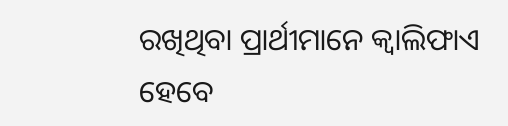ରଖିଥିବା ପ୍ରାର୍ଥୀମାନେ କ୍ୱାଲିଫାଏ ହେବେ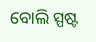ବୋଲି ସ୍ପଷ୍ଟ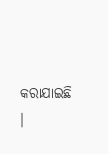କରାଯାଇଛି ।